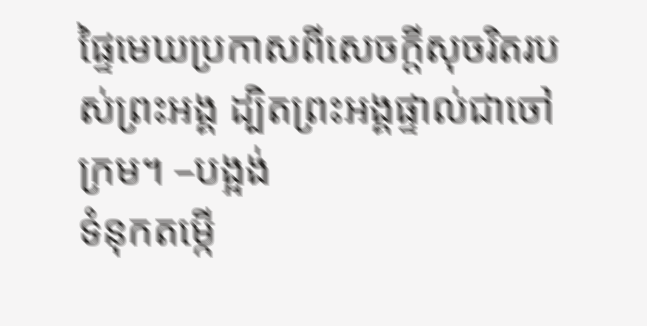ផ្ទៃមេឃប្រកាសពីសេចក្ដីសុចរិតរបស់ព្រះអង្គ ដ្បិតព្រះអង្គផ្ទាល់ជាចៅក្រម។ –បង្អង់
ទំនុកតម្កើ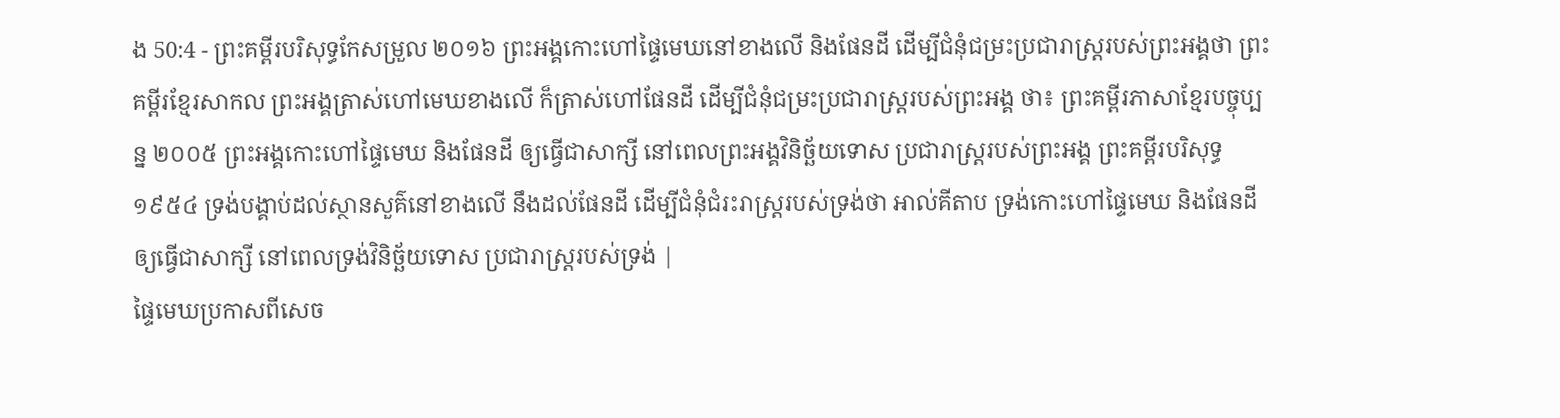ង 50:4 - ព្រះគម្ពីរបរិសុទ្ធកែសម្រួល ២០១៦ ព្រះអង្គកោះហៅផ្ទៃមេឃនៅខាងលើ និងផែនដី ដើម្បីជំនុំជម្រះប្រជារាស្ត្ររបស់ព្រះអង្គថា ព្រះគម្ពីរខ្មែរសាកល ព្រះអង្គត្រាស់ហៅមេឃខាងលើ ក៏ត្រាស់ហៅផែនដី ដើម្បីជំនុំជម្រះប្រជារាស្ត្ររបស់ព្រះអង្គ ថា៖ ព្រះគម្ពីរភាសាខ្មែរបច្ចុប្បន្ន ២០០៥ ព្រះអង្គកោះហៅផ្ទៃមេឃ និងផែនដី ឲ្យធ្វើជាសាក្សី នៅពេលព្រះអង្គវិនិច្ឆ័យទោស ប្រជារាស្ត្ររបស់ព្រះអង្គ ព្រះគម្ពីរបរិសុទ្ធ ១៩៥៤ ទ្រង់បង្គាប់ដល់ស្ថានសួគ៌នៅខាងលើ នឹងដល់ផែនដី ដើម្បីជំនុំជំរះរាស្ត្ររបស់ទ្រង់ថា អាល់គីតាប ទ្រង់កោះហៅផ្ទៃមេឃ និងផែនដី ឲ្យធ្វើជាសាក្សី នៅពេលទ្រង់វិនិច្ឆ័យទោស ប្រជារាស្ត្ររបស់ទ្រង់ |
ផ្ទៃមេឃប្រកាសពីសេច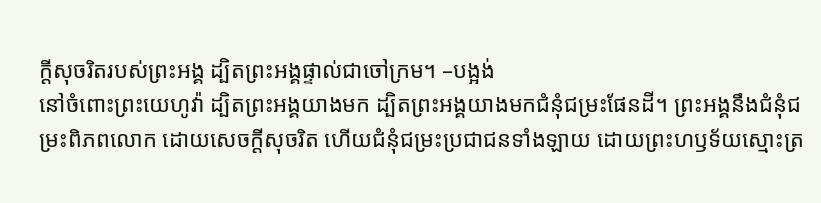ក្ដីសុចរិតរបស់ព្រះអង្គ ដ្បិតព្រះអង្គផ្ទាល់ជាចៅក្រម។ –បង្អង់
នៅចំពោះព្រះយេហូវ៉ា ដ្បិតព្រះអង្គយាងមក ដ្បិតព្រះអង្គយាងមកជំនុំជម្រះផែនដី។ ព្រះអង្គនឹងជំនុំជម្រះពិភពលោក ដោយសេចក្ដីសុចរិត ហើយជំនុំជម្រះប្រជាជនទាំងឡាយ ដោយព្រះហឫទ័យស្មោះត្រ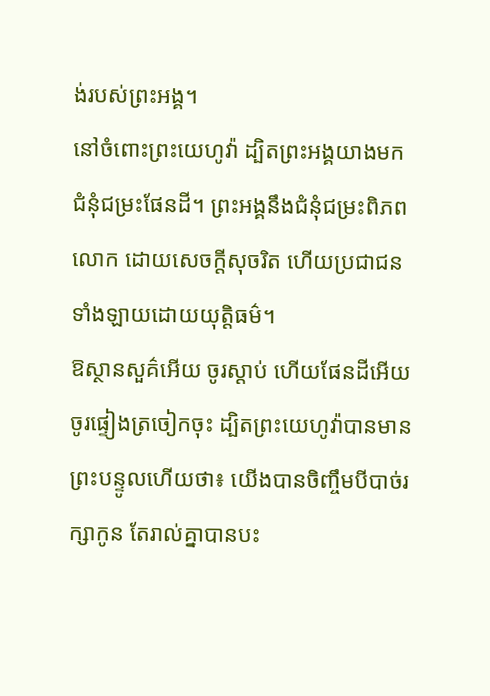ង់របស់ព្រះអង្គ។
នៅចំពោះព្រះយេហូវ៉ា ដ្បិតព្រះអង្គយាងមក ជំនុំជម្រះផែនដី។ ព្រះអង្គនឹងជំនុំជម្រះពិភពលោក ដោយសេចក្ដីសុចរិត ហើយប្រជាជនទាំងឡាយដោយយុត្តិធម៌។
ឱស្ថានសួគ៌អើយ ចូរស្តាប់ ហើយផែនដីអើយ ចូរផ្ទៀងត្រចៀកចុះ ដ្បិតព្រះយេហូវ៉ាបានមានព្រះបន្ទូលហើយថា៖ យើងបានចិញ្ចឹមបីបាច់រក្សាកូន តែរាល់គ្នាបានបះ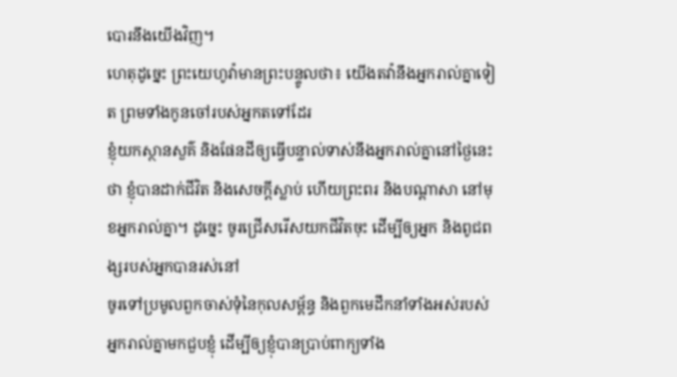បោរនឹងយើងវិញ។
ហេតុដូច្នេះ ព្រះយេហូវ៉ាមានព្រះបន្ទូលថា៖ យើងតវ៉ានឹងអ្នករាល់គ្នាទៀត ព្រមទាំងកូនចៅរបស់អ្នកតទៅដែរ
ខ្ញុំយកស្ថានសួគ៌ និងផែនដីឲ្យធ្វើបន្ទាល់ទាស់នឹងអ្នករាល់គ្នានៅថ្ងៃនេះថា ខ្ញុំបានដាក់ជីវិត និងសេចក្ដីស្លាប់ ហើយព្រះពរ និងបណ្ដាសា នៅមុខអ្នករាល់គ្នា។ ដូច្នេះ ចូរជ្រើសរើសយកជីវិតចុះ ដើម្បីឲ្យអ្នក និងពូជពង្សរបស់អ្នកបានរស់នៅ
ចូរទៅប្រមូលពួកចាស់ទុំនៃកុលសម្ព័ន្ធ និងពួកមេដឹកនាំទាំងអស់របស់អ្នករាល់គ្នាមកជួបខ្ញុំ ដើម្បីឲ្យខ្ញុំបានប្រាប់ពាក្យទាំង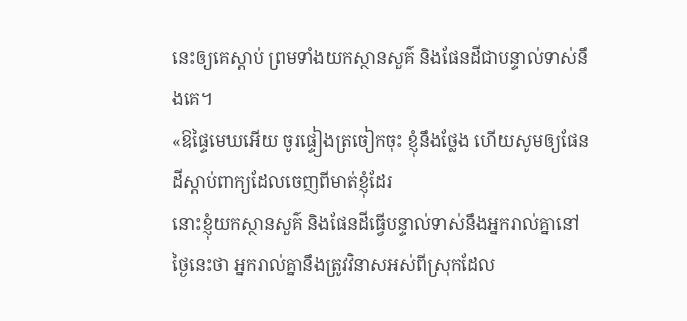នេះឲ្យគេស្តាប់ ព្រមទាំងយកស្ថានសួគ៌ និងផែនដីជាបន្ទាល់ទាស់នឹងគេ។
«ឱផ្ទៃមេឃអើយ ចូរផ្ទៀងត្រចៀកចុះ ខ្ញុំនឹងថ្លែង ហើយសូមឲ្យផែនដីស្តាប់ពាក្យដែលចេញពីមាត់ខ្ញុំដែរ
នោះខ្ញុំយកស្ថានសួគ៌ និងផែនដីធ្វើបន្ទាល់ទាស់នឹងអ្នករាល់គ្នានៅថ្ងៃនេះថា អ្នករាល់គ្នានឹងត្រូវវិនាសអស់ពីស្រុកដែល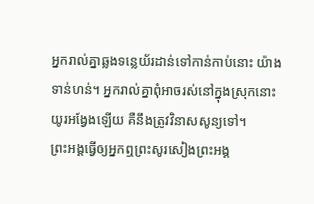អ្នករាល់គ្នាឆ្លងទន្លេយ័រដាន់ទៅកាន់កាប់នោះ យ៉ាងទាន់ហន់។ អ្នករាល់គ្នាពុំអាចរស់នៅក្នុងស្រុកនោះយូរអង្វែងឡើយ គឺនឹងត្រូវវិនាសសូន្យទៅ។
ព្រះអង្គធ្វើឲ្យអ្នកឮព្រះសូរសៀងព្រះអង្គ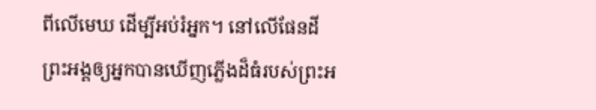ពីលើមេឃ ដើម្បីអប់រំអ្នក។ នៅលើផែនដី ព្រះអង្គឲ្យអ្នកបានឃើញភ្លើងដ៏ធំរបស់ព្រះអ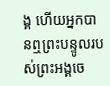ង្គ ហើយអ្នកបានឮព្រះបន្ទូលរបស់ព្រះអង្គចេ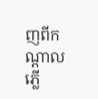ញពីកណ្ដាលភ្លើ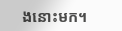ងនោះមក។